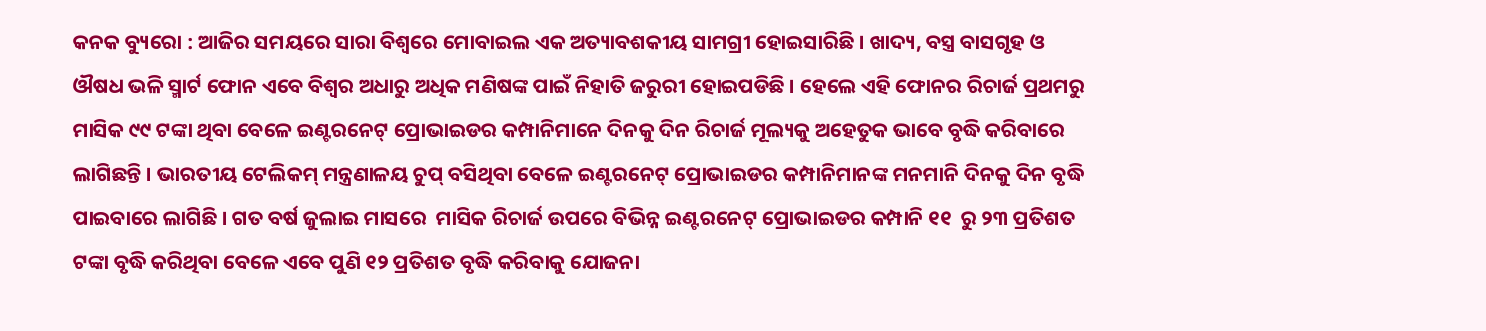କନକ ବ୍ୟୁରୋ : ଆଜିର ସମୟରେ ସାରା ବିଶ୍ୱରେ ମୋବାଇଲ ଏକ ଅତ୍ୟାବଶକୀୟ ସାମଗ୍ରୀ ହୋଇସାରିଛି । ଖାଦ୍ୟ, ବସ୍ତ୍ର ବାସଗୃହ ଓ ଔଷଧ ଭଳି ସ୍ମାର୍ଟ ଫୋନ ଏବେ ବିଶ୍ୱର ଅଧାରୁ ଅଧିକ ମଣିଷଙ୍କ ପାଇଁ ନିହାତି ଜରୁରୀ ହୋଇପଡିଛି । ହେଲେ ଏହି ଫୋନର ରିଚାର୍ଜ ପ୍ରଥମରୁ ମାସିକ ୯୯ ଟଙ୍କା ଥିବା ବେଳେ ଇଣ୍ଟରନେଟ୍ ପ୍ରୋଭାଇଡର କମ୍ପାନିମାନେ ଦିନକୁ ଦିନ ରିଚାର୍ଜ ମୂଲ୍ୟକୁ ଅହେତୁକ ଭାବେ ବୃଦ୍ଧି କରିବାରେ ଲାଗିଛନ୍ତି । ଭାରତୀୟ ଟେଲିକମ୍ ମନ୍ତ୍ରଣାଳୟ ଚୁପ୍ ବସିଥିବା ବେଳେ ଇଣ୍ଟରନେଟ୍ ପ୍ରୋଭାଇଡର କମ୍ପାନିମାନଙ୍କ ମନମାନି ଦିନକୁ ଦିନ ବୃଦ୍ଧି ପାଇବାରେ ଲାଗିଛି । ଗତ ବର୍ଷ ଜୁଲାଇ ମାସରେ  ମାସିକ ରିଚାର୍ଜ ଉପରେ ବିଭିନ୍ନ ଇଣ୍ଟରନେଟ୍ ପ୍ରୋଭାଇଡର କମ୍ପାନି ୧୧  ରୁ ୨୩ ପ୍ରତିଶତ  ଟଙ୍କା ବୃଦ୍ଧି କରିଥିବା ବେଳେ ଏବେ ପୁଣି ୧୨ ପ୍ରତିଶତ ବୃଦ୍ଧି କରିବାକୁ ଯୋଜନା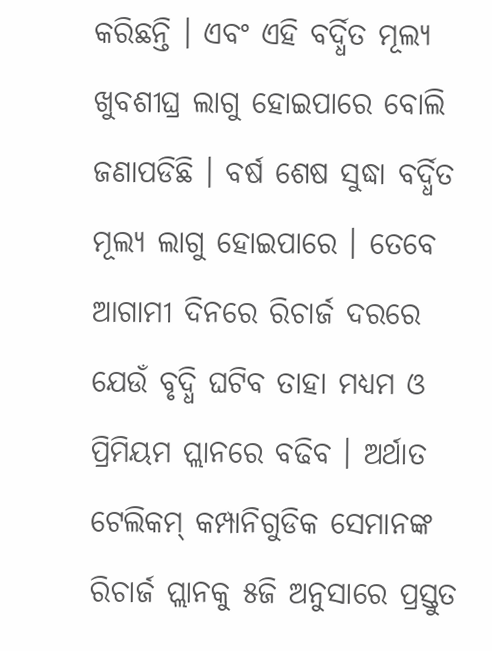କରିଛନ୍ତି । ଏବଂ ଏହି ବର୍ଦ୍ଧିତ ମୂଲ୍ୟ ଖୁବଶୀଘ୍ର ଲାଗୁ ହୋଇପାରେ ବୋଲି ଜଣାପଡିଛି । ବର୍ଷ ଶେଷ ସୁଦ୍ଧା ବର୍ଦ୍ଧିତ ମୂଲ୍ୟ ଲାଗୁ ହୋଇପାରେ । ତେବେ ଆଗାମୀ ଦିନରେ ରିଚାର୍ଜ ଦରରେ ଯେଉଁ ବୃଦ୍ଧି ଘଟିବ ତାହା ମଧ୍ୟମ ଓ ପ୍ରିମିୟମ ପ୍ଲାନରେ ବଢିବ । ଅର୍ଥାତ ଟେଲିକମ୍ କମ୍ପାନିଗୁଡିକ ସେମାନଙ୍କ ରିଚାର୍ଜ ପ୍ଲାନକୁ ୫ଜି ଅନୁସାରେ ପ୍ରସ୍ତୁତ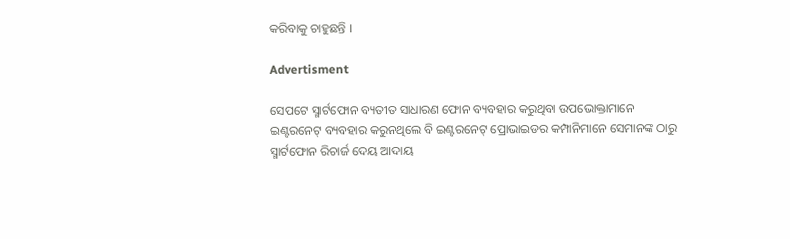କରିବାକୁ ଚାହୁଛନ୍ତି ।

Advertisment

ସେପଟେ ସ୍ମାର୍ଟଫୋନ ବ୍ୟତୀତ ସାଧାରଣ ଫୋନ ବ୍ୟବହାର କରୁଥିବା ଉପଭୋକ୍ତାମାନେ ଇଣ୍ଟରନେଟ୍ ବ୍ୟବହାର କରୁନଥିଲେ ବି ଇଣ୍ଟରନେଟ୍ ପ୍ରୋଭାଇଡର କମ୍ପାନିମାନେ ସେମାନଙ୍କ ଠାରୁ ସ୍ମାର୍ଟଫୋନ ରିଚାର୍ଜ ଦେୟ ଆଦାୟ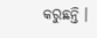କରୁଛନ୍ତି ।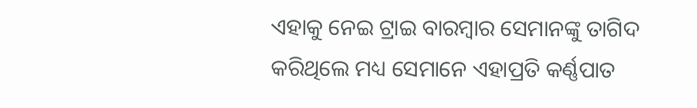ଏହାକୁ ନେଇ ଟ୍ରାଇ ବାରମ୍ବାର ସେମାନଙ୍କୁ ତାଗିଦ କରିଥିଲେ ମଧ୍ୟ ସେମାନେ ଏହାପ୍ରତି କର୍ଣ୍ଣପାତ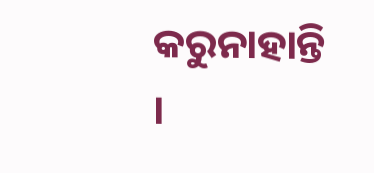କରୁନାହାନ୍ତି ।